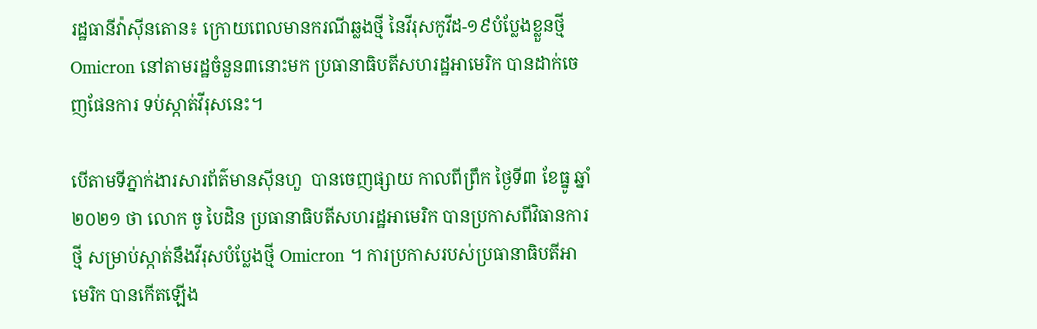រដ្ឋធានីវ៉ាស៊ីនតោន៖ ក្រោយពេលមានករណីឆ្លងថ្មី នៃវីរុសកូវីដ-១៩បំប្លែងខ្លួនថ្មី Omicron នៅតាមរដ្ឋចំនួន៣នោះមក ប្រធានាធិបតីសហរដ្ឋអាមេរិក បានដាក់ចេញផែនការ ទប់ស្កាត់វីរុសនេះ។

បើតាមទីភ្នាក់ងារសារព័ត៌មានស៊ីនហួ  បានចេញផ្សាយ កាលពីព្រឹក ថ្ងៃទី៣ ខែធ្នូ ឆ្នាំ២០២១ ថា លោក ចូ បៃដិន ប្រធានាធិបតីសហរដ្ឋអាមេរិក បានប្រកាសពីវិធានការថ្មី សម្រាប់ស្កាត់នឹងវីរុសបំប្លែងថ្មី Omicron ។ ការប្រកាសរបស់ប្រធានាធិបតីអាមេរិក បានកើតឡើង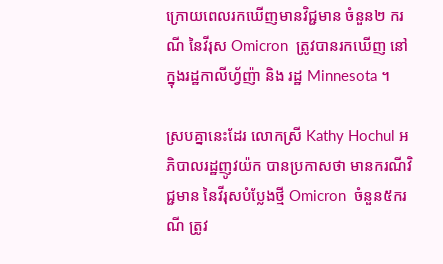ក្រោយពេលរកឃើញមានវិជ្ជមាន ចំនួន២ ករណី នៃវីរុស Omicron  ត្រូវបានរកឃើញ នៅក្នុងរដ្ឋកាលីហ្វ័ញ៉ា និង រដ្ឋ Minnesota ។

ស្របគ្នានេះដែរ លោកស្រី Kathy Hochul អភិបាលរដ្ឋញូវយ៉ក បានប្រកាសថា មានករណីវិជ្ជមាន នៃវីរុសបំប្លែងថ្មី Omicron  ចំនួន៥ករណី ត្រូវ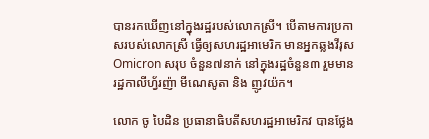បានរកឃើញនៅក្នុងរដ្ឋរបស់លោកស្រី។ បើតាមការប្រកាសរបស់លោកស្រី ធ្វើឲ្យសហរដ្ឋអាមេរិក មានអ្នកឆ្លងវីរុស Omicron សរុប ចំនួន៧នាក់ នៅក្នុងរដ្ឋចំនួន៣ រួមមាន រដ្ឋកាលីហ្វ័រញ៉ា មីណេសូតា និង ញូវយ៉ក។

លោក ចូ បៃដិន ប្រធានាធិបតីសហរដ្ឋអាមេរិកវ បានថ្លែង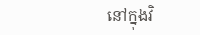នៅក្នុងវិ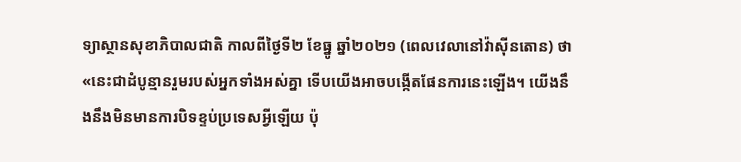ទ្យាស្ថានសុខាភិបាលជាតិ កាលពីថ្ងៃទី២ ខែធ្នូ ឆ្នាំ២០២១ (ពេលវេលានៅវ៉ាស៊ីនតោន) ថា «នេះជាដំបូន្មានរួមរបស់អ្នកទាំងអស់គ្នា ទើបយើងអាចបង្កើតផែនការនេះឡើង។ យើងនឹងនឹងមិនមានការបិទខ្ទប់ប្រទេសអ្វីឡើយ ប៉ុ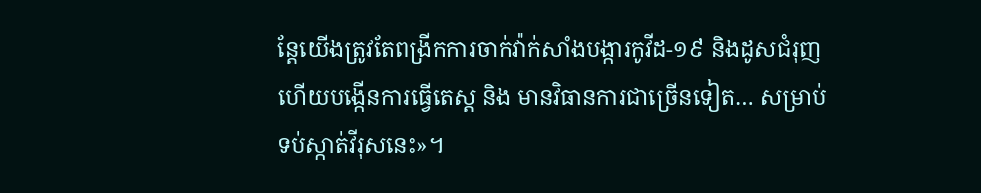ន្តែយើងត្រូវតែពង្រីកការចាក់វ៉ាក់សាំងបង្ការកូវីដ-១៩ និងដូសជំរុញ ហើយបង្កើនការធ្វើតេស្ត និង មានវិធានការជាច្រើនទៀត… សម្រាប់ទប់ស្កាត់វីរុសនេះ»។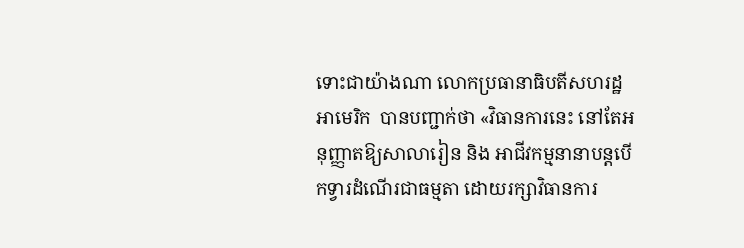ទោះជាយ៉ាងណា លោកប្រធានាធិបតីសហរដ្ឋអាមេរិក  បានបញ្ជាក់ថា «វិធានការនេះ នៅតែអនុញ្ញាតឱ្យសាលារៀន និង អាជីវកម្មនានាបន្តបើកទ្វារដំណើរជាធម្មតា ដោយរក្សាវិធានការ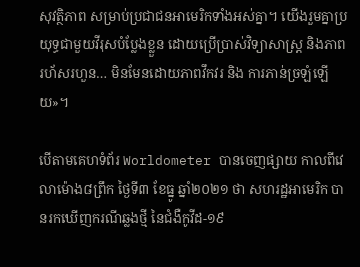សុវត្ថិភាព សម្រាប់ប្រជាជនអាមេរិកទាំងអស់គ្នា។ យើងរួមគ្នាប្រយុទ្ធជាមួយវីរុសបំប្លែងខ្លួន ដោយប្រើប្រាស់វិទ្យាសាស្ត្រ និងភាពរហ័សរហួន… មិនមែនដោយភាពវឹកវរ និង ការភាន់ច្រឡំឡើយ»។

បើតាមគេហទំព័រ Worldometer បានចេញផ្សាយ កាលពីវេលាម៉ោង៨ព្រឹក ថ្ងៃទី៣ ខែធ្នូ ឆ្នាំ២០២១ ថា សហរដ្ឋអាមេរិក បានរកឃើញករណីឆ្លងថ្មី នៃជំងឺកូវីដ-១៩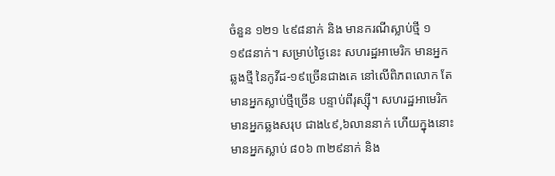ចំនួន ១២១ ៤៩៨នាក់ និង មានករណីស្លាប់ថ្មី ១ ១៩៨នាក់។ សម្រាប់ថ្ងៃនេះ សហរដ្ឋអាមេរិក មានអ្នកឆ្លងថ្មី នៃកូវីដ-១៩ច្រើនជាងគេ នៅលើពិភពលោក តែមានអ្នកស្លាប់ថ្មីច្រើន បន្ទាប់ពីរុស្ស៊ី។ សហរដ្ឋអាមេរិក មានអ្នកឆ្លងសរុប ជាង៤៩,៦លាននាក់ ហើយក្នុងនោះ មានអ្នកស្លាប់ ៨០៦ ៣២៩នាក់ និង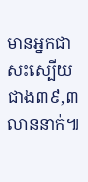មានអ្នកជាសះស្បើយ ជាង៣៩,៣លាននាក់៕